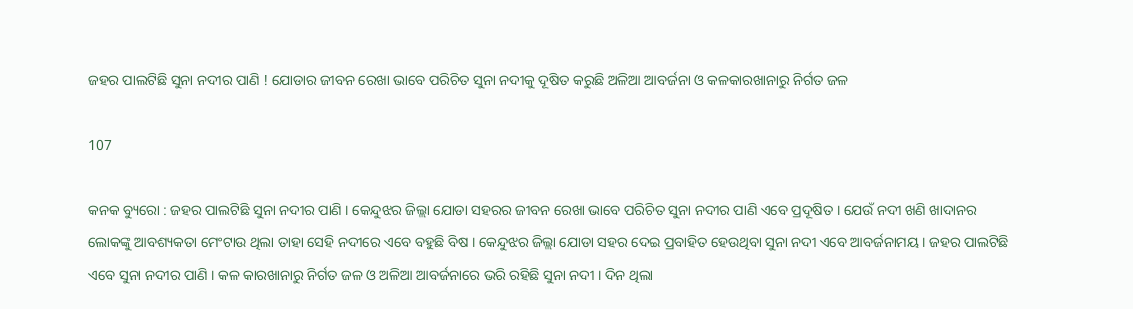ଜହର ପାଲଟିଛି ସୁନା ନଦୀର ପାଣି ! ଯୋଡାର ଜୀବନ ରେଖା ଭାବେ ପରିଚିତ ସୁନା ନଦୀକୁ ଦୂଷିତ କରୁଛି ଅଳିଆ ଆବର୍ଜନା ଓ କଳକାରଖାନାରୁ ନିର୍ଗତ ଜଳ

107

କନକ ବ୍ୟୁରୋ : ଜହର ପାଲଟିଛି ସୁନା ନଦୀର ପାଣି । କେନ୍ଦୁଝର ଜିଲ୍ଲା ଯୋଡା ସହରର ଜୀବନ ରେଖା ଭାବେ ପରିଚିତ ସୁନା ନଦୀର ପାଣି ଏବେ ପ୍ରଦୂଷିତ । ଯେଉଁ ନଦୀ ଖଣି ଖାଦାନର ଲୋକଙ୍କୁ ଆବଶ୍ୟକତା ମେଂଟାଉ ଥିଲା ତାହା ସେହି ନଦୀରେ ଏବେ ବହୁଛି ବିଷ । କେନ୍ଦୁଝର ଜିଲ୍ଲା ଯୋଡା ସହର ଦେଇ ପ୍ରବାହିତ ହେଉଥିବା ସୁନା ନଦୀ ଏବେ ଆବର୍ଜନାମୟ । ଜହର ପାଲଟିଛି ଏବେ ସୁନା ନଦୀର ପାଣି । କଳ କାରଖାନାରୁ ନିର୍ଗତ ଜଳ ଓ ଅଳିଆ ଆବର୍ଜନାରେ ଭରି ରହିଛି ସୁନା ନଦୀ । ଦିନ ଥିଲା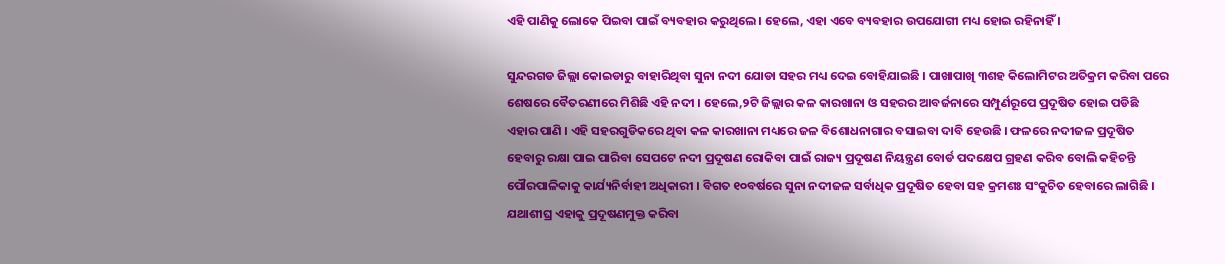ଏହି ପାଣିକୁ ଲୋକେ ପିଇବା ପାଇଁ ବ୍ୟବହାର କରୁଥିଲେ । ହେଲେ, ଏହା ଏବେ ବ୍ୟବହାର ଉପଯୋଗୀ ମଧ୍ୟ ହୋଇ ରହିନାହିଁ ।

ସୁନ୍ଦରଗଡ ଜିଲ୍ଲା କୋଇଡାରୁ ବାହାରିଥିବା ସୁନା ନଦୀ ଯୋଡା ସହର ମଧ୍ୟ ଦେଇ ବୋହିଯାଇଛି । ପାଖାପାଖି ୩ଶହ କିଲୋମିଟର ଅତିକ୍ରମ କରିବା ପରେ ଶେଷରେ ବୈତରଣୀରେ ମିଶିଛି ଏହି ନଦୀ । ହେଲେ,୨ଟି ଜିଲ୍ଲାର କଳ କାରଖାନା ଓ ସହରର ଆବର୍ଜନାରେ ସମ୍ପୁର୍ଣରୂପେ ପ୍ରଦୂଷିତ ହୋଇ ପଡିଛି ଏହାର ପାଣି । ଏହି ସହରଗୁଡିକରେ ଥିବା କଳ କାରଖାନା ମଧ୍ୟରେ ଜଳ ବିଶୋଧନାଗାର ବସାଇବା ଦାବି ହେଉଛି । ଫଳରେ ନଦୀଜଳ ପ୍ରଦୂଷିତ ହେବାରୁ ରକ୍ଷା ପାଇ ପାରିବା ସେପଟେ ନଦୀ ପ୍ରଦୂଷଣ ରୋକିବା ପାଇଁ ରାଜ୍ୟ ପ୍ରଦୂଷଣ ନିୟନ୍ତ୍ରଣ ବୋର୍ଡ ପଦକ୍ଷେପ ଗ୍ରହଣ କରିବ ବୋଲି କହିଚନ୍ତି ପୌରପାଳିକାକୁ କାର୍ଯ୍ୟନିର୍ବାହୀ ଅଧିକାରୀ । ବିଗତ ୧୦ବର୍ଷରେ ସୁନା ନଦୀଜଳ ସର୍ବାଧିକ ପ୍ରଦୂଷିତ ହେବା ସହ କ୍ରମଶଃ ସଂକୁଚିତ ହେବାରେ ଲାଗିଛି । ଯଥାଶୀଘ୍ର ଏହାକୁ ପ୍ରଦୂଷଣମୁକ୍ତ କରିବା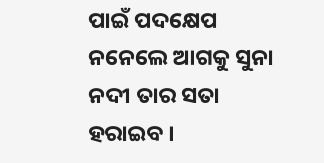ପାଇଁ ପଦକ୍ଷେପ ନନେଲେ ଆଗକୁ ସୁନା ନଦୀ ତାର ସତା ହରାଇବ ।